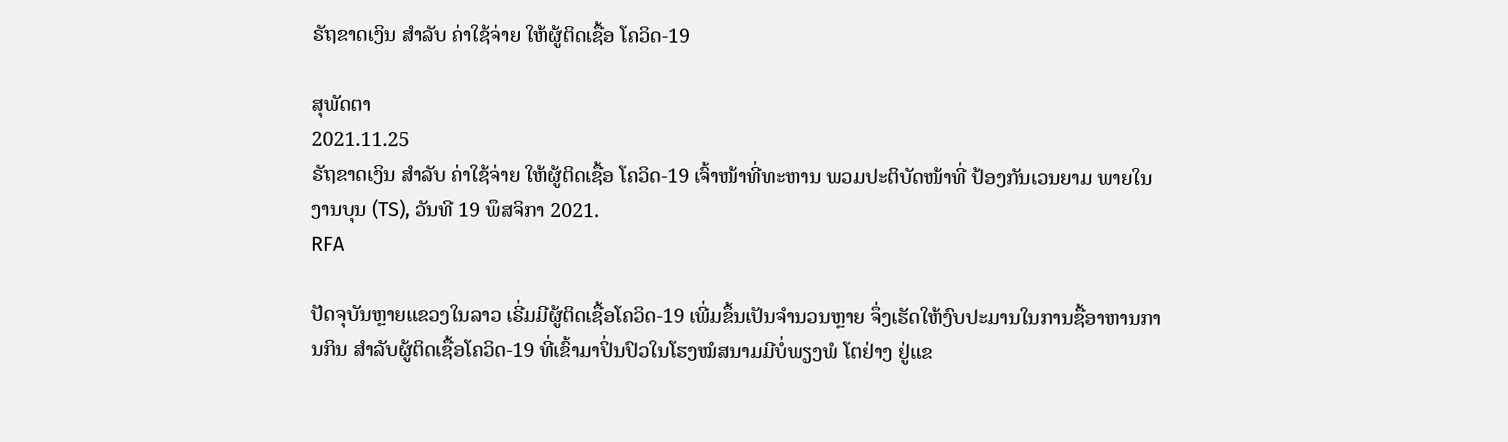ຣັຖຂາດເງິນ ສຳລັບ ຄ່າໃຊ້ຈ່າຍ ໃຫ້ຜູ້ຕິດເຊື້ອ ໂຄວິດ-19

ສຸພັດຕາ
2021.11.25
ຣັຖຂາດເງິນ ສຳລັບ ຄ່າໃຊ້ຈ່າຍ ໃຫ້ຜູ້ຕິດເຊື້ອ ໂຄວິດ-19 ເຈົ້າໜ້າທີ່ທະຫານ ພວມປະຕິບັດໜ້າທີ່ ປ້ອງກັນເວນຍາມ ພາຍໃນງານບຸນ (TS), ວັນທີ 19 ພຶສຈິກາ 2021.
RFA

ປັດຈຸບັນຫຼາຍແຂວງໃນລາວ ເຣີ່ມມີຜູ້ຕິດເຊື້ອໂຄວິດ-19 ເພີ່ມຂຶ້ນເປັນຈໍານວນຫຼາຍ ຈຶ່ງເຮັດໃຫ້ງົບປະມານໃນການຊື້ອາຫານການກິນ ສໍາລັບຜູ້ຕິດເຊື້ອໂຄວິດ-19 ທີ່ເຂົ້າມາປິ່ນປົວໃນໂຮງໝໍສນາມມີບໍ່ພຽງພໍ ໂຕຢ່າງ ຢູ່ແຂ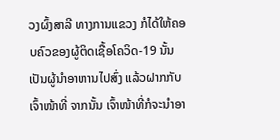ວງຜົ້ງສາລີ ທາງການແຂວງ ກໍໄດ້ໃຫ້ຄອບຄົວຂອງຜູ້ຕິດເຊື້ອໂຄວິດ-19 ນັ້ນເປັນຜູ້ນໍາອາຫານໄປສົ່ງ ແລ້ວຝາກກັບເຈົ້າໜ້າທີ່ ຈາກນັ້ນ ເຈົ້າໜ້າທີ່ກໍຈະນໍາອາ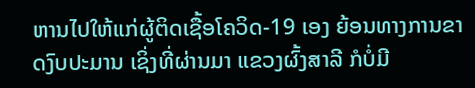ຫານໄປໃຫ້ແກ່ຜູ້ຕິດເຊື້ອໂຄວິດ-19 ເອງ ຍ້ອນທາງການຂາດງົບປະມານ ເຊິ່ງທີ່ຜ່ານມາ ແຂວງຜົ້ງສາລີ ກໍບໍ່ມີ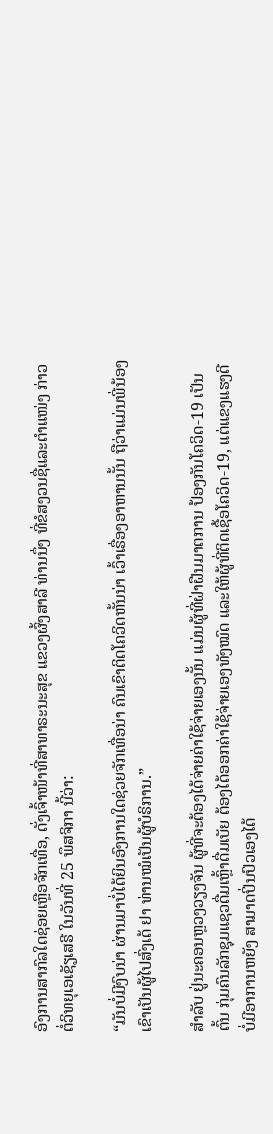ອົງການສາກົລໃດຊ່ອຍເຫຼືອຈັກເທື່ອ, ດັ່ງເຈົ້າໜ້າທີ່ສາທາຣະນະສຸຂ ແຂວງຜົ້ງສາລີ ທ່ານນຶ່ງ ທີ່ຂໍສງວນຊື່ແລະຕໍາແໜ່ງ ກ່າວຕໍ່ວິທຍຸເອເຊັຽເສຣີ ໃນວັນທີ່ 25 ພຶສຈິກາ ນີ້ວ່າ:

“ມັນບໍ່ມີງົບນ່າ ຜ່ານມາບໍ່ໄດ້ຍິນອົງການໃດຊ່ວຍຈັກເທື່ອນ່າ ຄົນເຂົາຕິດໂຄວິດຫັ້ນນ່າ ເວົ້າເຣື່ອງອາຫານນັ້ນ ຖືວ່າແມ່ນພີ່ນ້ອງເຂົາເປັນຜູ້ໄປສົ່ງເດ້ ຢາ ທ່ານໝໍເປັນຜູ້ບໍຣິການ.”

ສໍາລັບ ຢູ່ນະຄອນຫຼວງວຽງຈັນ ຜູ້ທີ່ຈະຕ້ອງໄດ້ຈ່າຍຄ່າໃຊ້ຈ່າຍເອງນັ້ນ ແມ່ນຜູ້ທີ່ຝ່າຝືນມາຕການ ປ້ອງກັນໂຄວິດ-19 ເປັນຕົ້ນ ກຸ່ມຄົນລັກຊຸມແຊວດື່ມເຫຼົ້າດື່ມເບັຍ ຕ້ອງໄດ້ອອກຄ່າໃຊ້ຈ່າຍເອງທັງໝົດ ແລະໃຫ້ຜູ້ທີ່ຕິດເຊື້ອໂຄວິດ-19, ແຕ່ແຂງແຮງດີ ບໍ່ມີອາການຫຍັງ ສາມາດປິ່ນປົວເອງໄດ້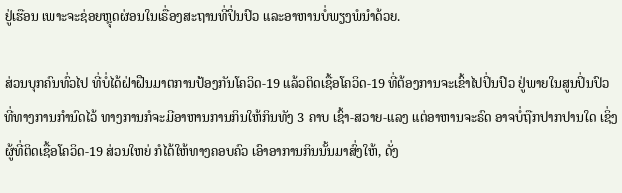ຢູ່ເຮືອນ ເພາະຈະຊ່ອຍຫຼຸດຜ່ອນໃນເຣື່ອງສະຖານທີ່ປິ່ນປົວ ແລະອາຫານບໍ່ພຽງພໍນໍາດ້ວຍ.

ສ່ວນບຸກຄົນທົ່ວໄປ ທີ່ບໍ່ໄດ້ຝ່າຝືນມາຕການປ້ອງກັນໂຄວິດ-19 ແລ້ວຕິດເຊື້ອໂຄວິດ-19 ທີ່ຕ້ອງການຈະເຂົ້າໄປປິ່ນປົວ ຢູ່ພາຍໃນສູນປິ່ນປົວທີ່ທາງການກໍານົດໄວ້ ທາງການກໍຈະມີອາຫານການກິນໃຫ້ກິນທັງ 3 ຄາບ ເຊົ້າ-ສວາຍ-ແລງ ແຕ່ອາຫານຈະຣົດ ອາຈບໍ່ຖືກປາກປານໃດ ເຊິ່ງຜູ້ທີ່ຕິດເຊື້ອໂຄວິດ-19 ສ່ວນໃຫຍ່ ກໍໄດ້ໃຫ້ທາງຄອບຄົວ ເອົາອາການກິນນັ້ນມາສົ່ງໃຫ້, ດັ່ງ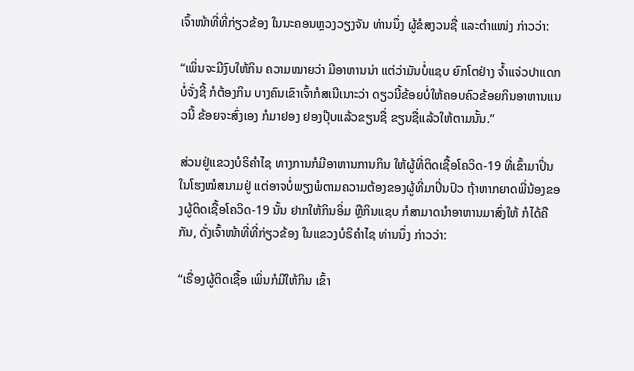ເຈົ້າໜ້າທີ່ທີ່ກ່ຽວຂ້ອງ ໃນນະຄອນຫຼວງວຽງຈັນ ທ່ານນຶ່ງ ຜູ້ຂໍສງວນຊື່ ແລະຕໍາແໜ່ງ ກ່າວວ່າ:

“ເພິ່ນຈະມີງົບໃຫ້ກິນ ຄວາມໝາຍວ່າ ມີອາຫານນ່າ ແຕ່ວ່າມັນບໍ່ແຊບ ຍົກໂຕຢ່າງ ຈໍ້າແຈ່ວປາແດກບໍ່ຈັ່ງຊີ້ ກໍຕ້ອງກິນ ບາງຄົນເຂົາເຈົ້າກໍສເນີເນາະວ່າ ດຽວນີ້ຂ້ອຍບໍ່ໃຫ້ຄອບຄົວຂ້ອຍກິນອາຫານແນວນີ້ ຂ້ອຍຈະສົ່ງເອງ ກໍມາຢອງ ຢອງປຸ໊ບແລ້ວຂຽນຊື່ ຂຽນຊື່ແລ້ວໃຫ້ຕາມນັ້ນ.”

ສ່ວນຢູ່ແຂວງບໍຣິຄໍາໄຊ ທາງການກໍມີອາຫານການກິນ ໃຫ້ຜູ້ທີ່ຕິດເຊື້ອໂຄວິດ-19 ທີ່ເຂົ້າມາປິ່ນ ໃນໂຮງໝໍສນາມຢູ່ ແຕ່ອາຈບໍ່ພຽງພໍຕາມຄວາມຕ້ອງຂອງຜູ້ທີ່ມາປິ່ນປົວ ຖ້າຫາກຍາດພີ່ນ້ອງຂອງຜູ້ຕິດເຊື້ອໂຄວິດ-19 ນັ້ນ ຢາກໃຫ້ກິນອິ່ມ ຫຼືກິນແຊບ ກໍສາມາດນໍາອາຫານມາສົ່ງໃຫ້ ກໍໄດ້ຄືກັນ, ດັ່ງເຈົ້າໜ້າທີ່ທີ່ກ່ຽວຂ້ອງ ໃນແຂວງບໍຣິຄໍາໄຊ ທ່ານນຶ່ງ ກ່າວວ່າ:

“ເຣື່ອງຜູ້ຕິດເຊື້ອ ເພິ່ນກໍມີໃຫ້ກິນ ເຂົ້າ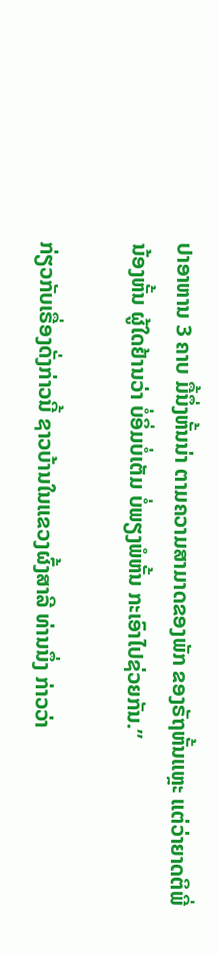ປາອາຫານ 3 ຄາບ ມື້ນຶ່ງຫັ້ນນ່າ ຕາມຄວາມສາມາດຂອງພັກ ຂອງຣັຖຫັ້ນແຫຼະ ແຕ່ວ່າຍາດຕິພີ່ນ້ອງຫັ້ນ ຜູ້ໃດຢ້ານວ່າ ບໍ່ອິ່ມບໍ່ເຕັມ ບໍ່ພຽງພໍຫັ້ນ ກະເອົາໄປຊ່ວຍກັນ.”

ກ່ຽວກັບເຣື່ອງດັ່ງກ່າວນີ້ ຊາວບ້ານໃນແຂວງຜົ້ງສາລີ ທ່ານນຶ່ງ ກ່າວວ່າ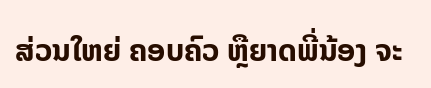ສ່ວນໃຫຍ່ ຄອບຄົວ ຫຼືຍາດພີ່ນ້ອງ ຈະ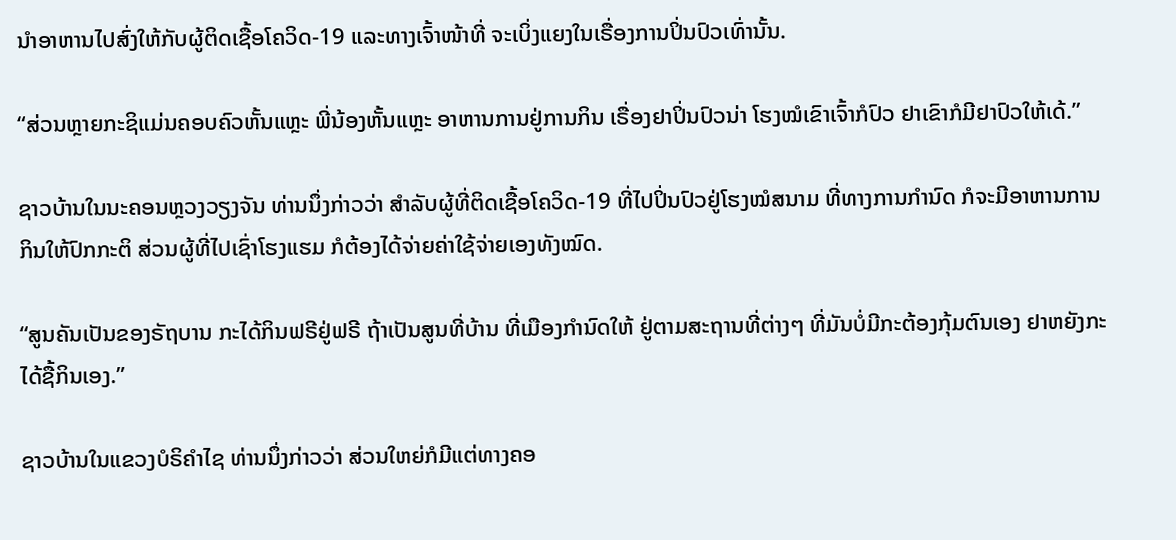ນໍາອາຫານໄປສົ່ງໃຫ້ກັບຜູ້ຕິດເຊື້ອໂຄວິດ-19 ແລະທາງເຈົ້າໜ້າທີ່ ຈະເບິ່ງແຍງໃນເຣື່ອງການປິ່ນປົວເທົ່ານັ້ນ.

“ສ່ວນຫຼາຍກະຊິແມ່ນຄອບຄົວຫັ້ນແຫຼະ ພີ່ນ້ອງຫັ້ນແຫຼະ ອາຫານການຢູ່ການກິນ ເຣື່ອງຢາປິ່ນປົວນ່າ ໂຮງໝໍເຂົາເຈົ້າກໍປົວ ຢາເຂົາກໍມີຢາປົວໃຫ້ເດ້.”

ຊາວບ້ານໃນນະຄອນຫຼວງວຽງຈັນ ທ່ານນຶ່ງກ່າວວ່າ ສໍາລັບຜູ້ທີ່ຕິດເຊື້ອໂຄວິດ-19 ທີ່ໄປປິ່ນປົວຢູ່ໂຮງໝໍສນາມ ທີ່ທາງການກໍານົດ ກໍຈະມີອາຫານການກິນໃຫ້ປົກກະຕິ ສ່ວນຜູ້ທີ່ໄປເຊົ່າໂຮງແຮມ ກໍຕ້ອງໄດ້ຈ່າຍຄ່າໃຊ້ຈ່າຍເອງທັງໝົດ.

“ສູນຄັນເປັນຂອງຣັຖບານ ກະໄດ້ກິນຟຣີຢູ່ຟຣີ ຖ້າເປັນສູນທີ່ບ້ານ ທີ່ເມືອງກໍານົດໃຫ້ ຢູ່ຕາມສະຖານທີ່ຕ່າງໆ ທີ່ມັນບໍ່ມີກະຕ້ອງກຸ້ມຕົນເອງ ຢາຫຍັງກະໄດ້ຊື້ກິນເອງ.”

ຊາວບ້ານໃນແຂວງບໍຣິຄໍາໄຊ ທ່ານນຶ່ງກ່າວວ່າ ສ່ວນໃຫຍ່ກໍມີແຕ່ທາງຄອ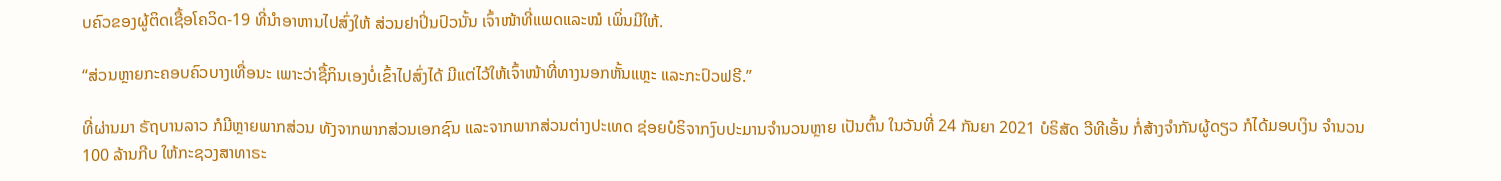ບຄົວຂອງຜູ້ຕິດເຊື້ອໂຄວິດ-19 ທີ່ນໍາອາຫານໄປສົ່ງໃຫ້ ສ່ວນຢາປິ່ນປົວນັ້ນ ເຈົ້າໜ້າທີ່ແພດແລະໝໍ ເພິ່ນມີໃຫ້.

“ສ່ວນຫຼາຍກະຄອບຄົວບາງເທື່ອນະ ເພາະວ່າຊື້ກິນເອງບໍ່ເຂົ້າໄປສົ່ງໄດ້ ມີແຕ່ໄວ້ໃຫ້ເຈົ້າໜ້າທີ່ທາງນອກຫັ້ນແຫຼະ ແລະກະປົວຟຣີ.”

ທີ່ຜ່ານມາ ຣັຖບານລາວ ກໍມີຫຼາຍພາກສ່ວນ ທັງຈາກພາກສ່ວນເອກຊົນ ແລະຈາກພາກສ່ວນຕ່າງປະເທດ ຊ່ອຍບໍຣິຈາກງົບປະມານຈໍານວນຫຼາຍ ເປັນຕົ້ນ ໃນວັນທີ່ 24 ກັນຍາ 2021 ບໍຣິສັດ ວີທີເອັ້ນ ກໍ່ສ້າງຈໍາກັນຜູ້ດຽວ ກໍໄດ້ມອບເງິນ ຈໍານວນ 100 ລ້ານກີບ ໃຫ້ກະຊວງສາທາຣະ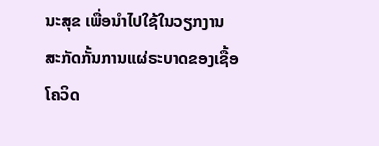ນະສຸຂ ເພື່ອນໍາໄປໃຊ້ໃນວຽກງານ ສະກັດກັ້ນການແຜ່ຣະບາດຂອງເຊື້ອໂຄວິດ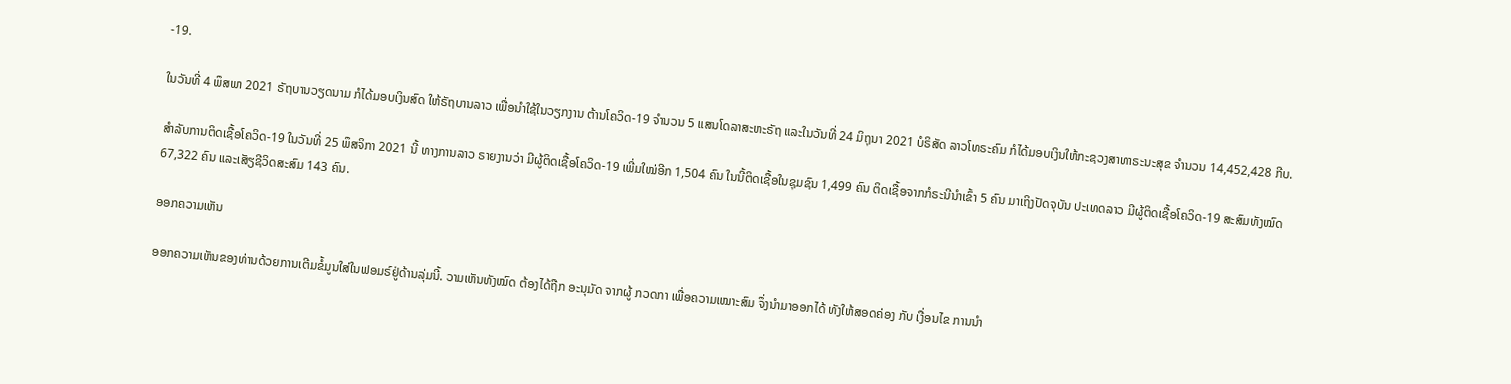-19.

ໃນວັນທີ່ 4 ພຶສພາ 2021 ຣັຖບານວຽດນາມ ກໍໄດ້ມອບເງິນສົດ ໃຫ້ຣັຖບານລາວ ເພື່ອນໍາໃຊ້ໃນວຽກງານ ຕ້ານໂຄວິດ-19 ຈໍານວນ 5 ແສນໂດລາສະຫະຣັຖ ແລະໃນວັນທີ່ 24 ມິຖຸນາ 2021 ບໍຣິສັດ ລາວໂທຣະຄົມ ກໍໄດ້ມອບເງິນໃຫ້ກະຊວງສາທາຣະນະສຸຂ ຈໍານວນ 14,452,428 ກີບ.

ສໍາລັບການຕິດເຊື້ອໂຄວິດ-19 ໃນວັນທີ່ 25 ພຶສຈິກາ 2021 ນີ້ ທາງການລາວ ຣາຍງານວ່າ ມີຜູ້ຕິດເຊື້ອໂຄວິດ-19 ເພີ່ມໃໝ່ອີກ 1,504 ຄົນ ໃນນີ້ຕິດເຊື້ອໃນຊຸມຊົນ 1,499 ຄົນ ຕິດເຊື້ອຈາກກໍຣະນີນໍາເຂົ້າ 5 ຄົນ ມາເຖິງປັດຈຸບັນ ປະເທດລາວ ມີຜູ້ຕິດເຊື້ອໂຄວິດ-19 ສະສົມທັງໝົດ 67,322 ຄົນ ແລະເສັຽຊີວິດສະສົມ 143 ຄົນ.

ອອກຄວາມເຫັນ

ອອກຄວາມເຫັນຂອງທ່ານດ້ວຍການເຕີມຂໍ້ມູນໃສ່ໃນຟອມຣ໌ຢູ່ດ້ານລຸ່ມນີ້. ວາມເຫັນທັງໝົດ ຕ້ອງໄດ້ຖືກ ອະນຸມັດ ຈາກຜູ້ ກວດກາ ເພື່ອຄວາມເໝາະສົມ ຈຶ່ງນໍາມາອອກໄດ້ ທັງໃຫ້ສອດຄ່ອງ ກັບ ເງື່ອນໄຂ ການນຳ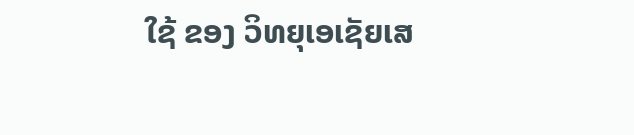ໃຊ້ ຂອງ ວິທຍຸເອເຊັຍເສ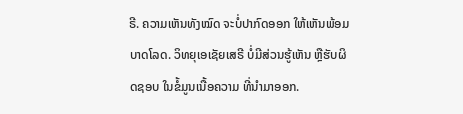ຣີ. ຄວາມເຫັນທັງໝົດ ຈະບໍ່ປາກົດອອກ ໃຫ້ເຫັນພ້ອມບາດໂລດ. ວິທຍຸເອເຊັຍເສຣີ ບໍ່ມີສ່ວນຮູ້ເຫັນ ຫຼືຮັບຜິດຊອບ ໃນຂໍ້ມູນເນື້ອຄວາມ ທີ່ນໍາມາອອກ.